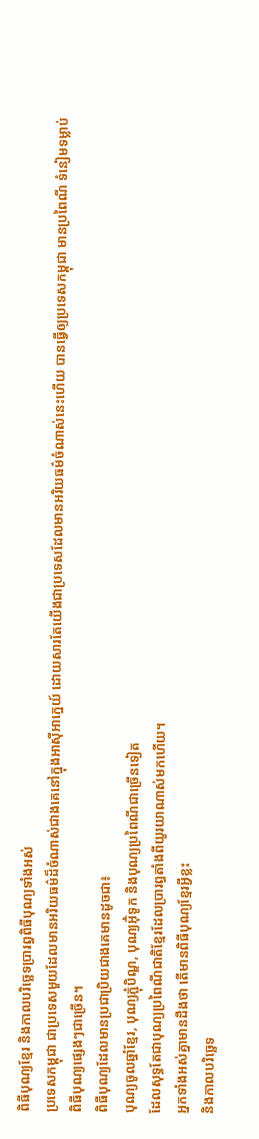ពិធីបុណ្យខ្មែរ និងកាលបរិច្ឆេទប្រារព្ធពិធីបុណ្យទាំងអស់
ប្រទេសកម្ពុជា ជាប្រទេសមួយដែលមានអរិយធម៌ដ៏ចំណាស់ជាងគេនៅក្នុងអាស៊ីអាក្នេយ៍ ដោយសារតែយើងជាប្រទេសដែលមានអរិយធម៌ចំណាស់នេះហើយ បានធ្វើឲ្យប្រទេសកម្ពុជា មានប្រពៃណី ទំនៀមទម្លាប់ ពិធីបុណ្យផ្សេងៗជាច្រើន។
ពិធីបុណ្យដែលមានប្រជាប្រិយជាងគេមានដូចជា៖
បុណ្យចូលឆ្នាំខ្មែរ, បុណ្យភ្ជុំបិណ្ឌ, បុណ្យអ៊ុំទូក និងបុណ្យប្រពៃណីជាច្រើនទៀត
ដែលសុទ្ធតែជាបុណ្យប្រពៃណីជាតិខ្មែរដែលប្រារព្ធតាំងពីយូរយាណាស់មកហើយ។
អ្នកទាំងអស់គ្នាមានដឹងថា តើមានពិធីបុណ្យខ្មែរអ្វីខ្លះ
និងកាលបរិច្ឆេទ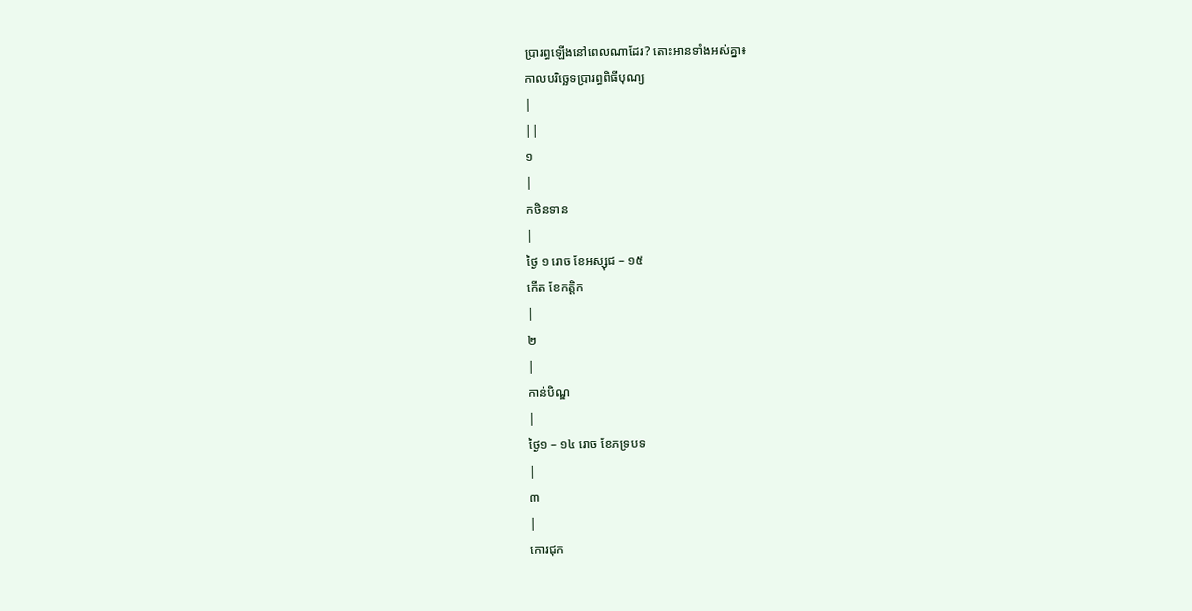ប្រារព្ធឡើងនៅពេលណាដែរ? តោះអានទាំងអស់គ្នា៖
កាលបរិច្ឆេទប្រារព្ធពិធីបុណ្យ
|
||
១
|
កថិនទាន
|
ថ្ងៃ ១ រោច ខែអស្សុជ – ១៥
កើត ខែកត្តិក
|
២
|
កាន់បិណ្ឌ
|
ថ្ងៃ១ – ១៤ រោច ខែភទ្របទ
|
៣
|
កោរជុក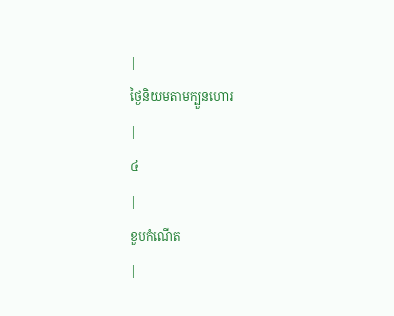|
ថ្ងៃនិយមតាមក្បួនហោរ
|
៤
|
ខួបកំណើត
|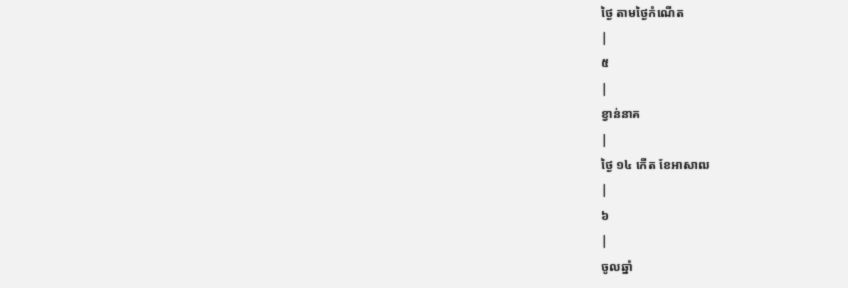ថ្ងៃ តាមថ្ងៃកំណើត
|
៥
|
ខ្វាន់នាគ
|
ថ្ងៃ ១៤ កើត ខែអាសាឍ
|
៦
|
ចូលឆ្នាំ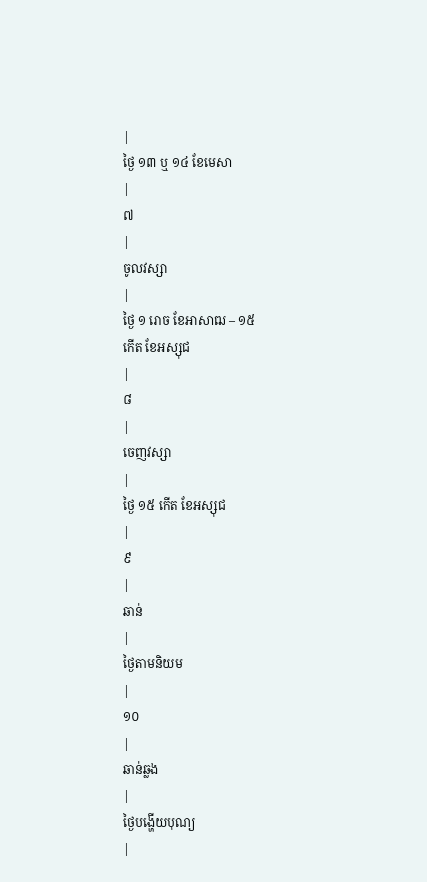|
ថ្ងៃ ១៣ ឬ ១៤ ខែមេសា
|
៧
|
ចូលវស្សា
|
ថ្ងៃ ១ រោច ខែអាសាឍ – ១៥
កើត ខែអស្សុជ
|
៨
|
ចេញវស្សា
|
ថ្ងៃ ១៥ កើត ខែអស្សុជ
|
៩
|
ឆាន់
|
ថ្ងៃតាមនិយម
|
១០
|
ឆាន់ឆ្លង
|
ថ្ងៃបង្ហើយបុណ្យ
|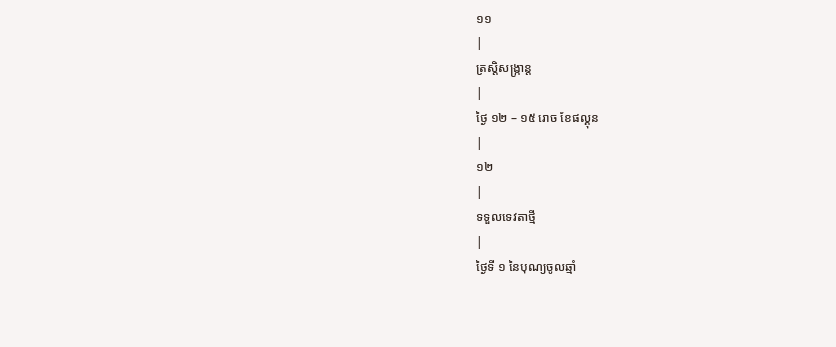១១
|
ត្រស្តិសង្ក្រាន្ត
|
ថ្ងៃ ១២ – ១៥ រោច ខែផល្គុន
|
១២
|
ទទួលទេវតាថ្មី
|
ថ្ងៃទី ១ នៃបុណ្យចូលឆ្មាំ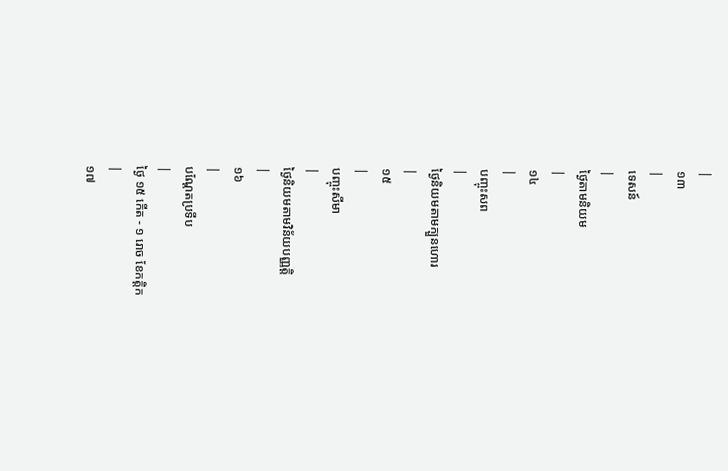|
១៣
|
ទេសន៍
|
ថ្ងៃតាមនិយម
|
១៤
|
បញ្ចុះសព
|
ថ្ងៃនិយមតាមក្បួនហោរ
|
១៥
|
បញ្ចុះសីមា
|
ថ្ងៃនិយមតាមវិន័យបញ្ញត្តិ
|
១៦
|
បណ្តែតប្រទីប
|
ថ្ងៃ ១៥ កើត - ១ រោច ខែកត្តិក
|
១៧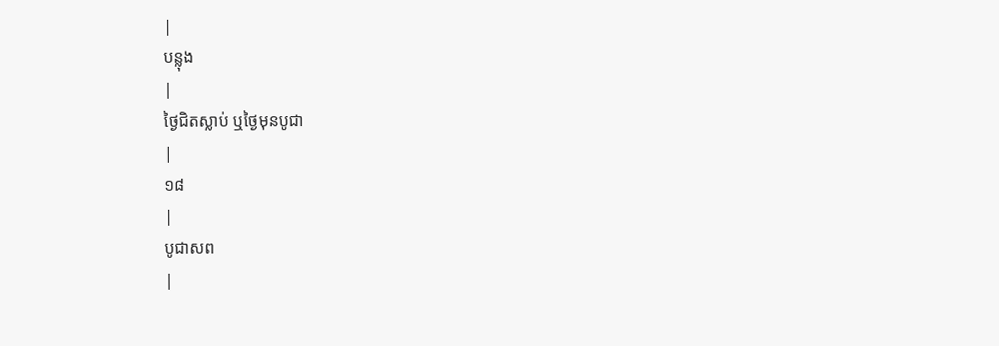|
បន្លុង
|
ថ្ងៃជិតស្លាប់ ឬថ្ងៃមុនបូជា
|
១៨
|
បូជាសព
|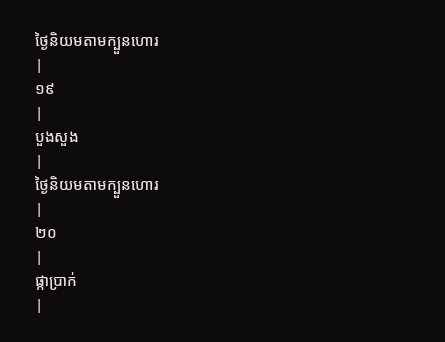ថ្ងៃនិយមតាមក្បួនហោរ
|
១៩
|
បួងសួង
|
ថ្ងៃនិយមតាមក្បួនហោរ
|
២០
|
ផ្កាប្រាក់
|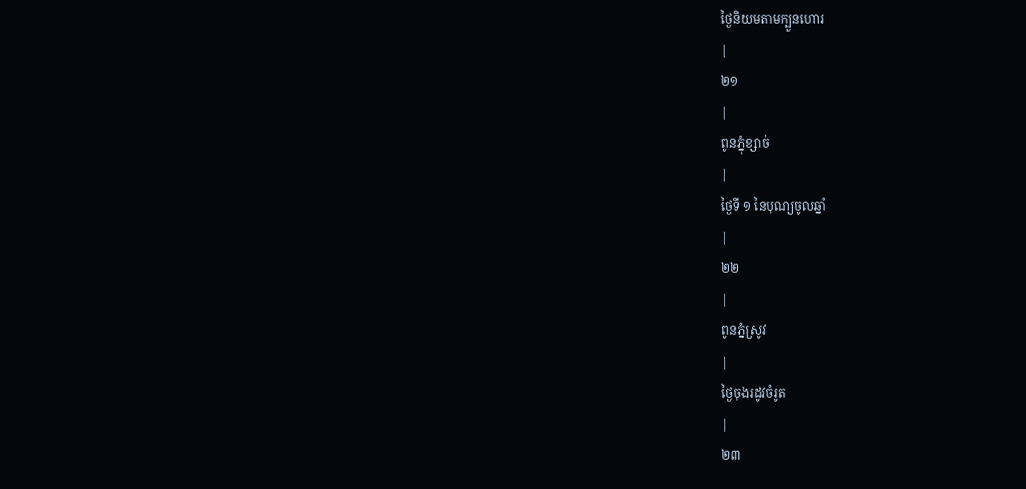ថ្ងៃនិយមតាមក្បួនហោរ
|
២១
|
ពូនភ្នុំខ្សាច់
|
ថ្ងៃទី ១ នៃបុណ្យចូលឆ្នាំ
|
២២
|
ពូនភ្នំស្រូវ
|
ថ្ងៃចុងរដូវចំរូត
|
២៣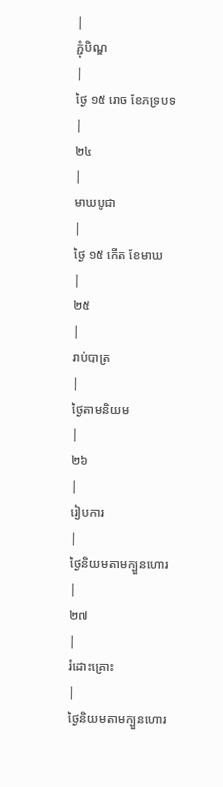|
ភ្ជុំបិណ្ឌ
|
ថ្ងៃ ១៥ រោច ខែភទ្របទ
|
២៤
|
មាឃបូជា
|
ថ្ងៃ ១៥ កើត ខែមាឃ
|
២៥
|
រាប់បាត្រ
|
ថ្ងៃតាមនិយម
|
២៦
|
រៀបការ
|
ថ្ងៃនិយមតាមក្បួនហោរ
|
២៧
|
រំដោះគ្រោះ
|
ថ្ងៃនិយមតាមក្បួនហោរ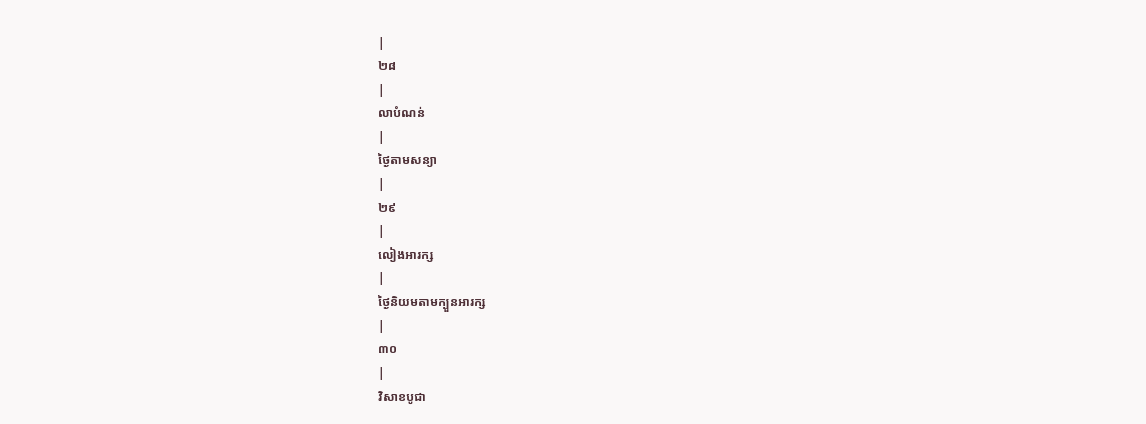|
២៨
|
លាបំណន់
|
ថ្ងៃតាមសន្យា
|
២៩
|
លៀងអារក្ស
|
ថ្ងៃនិយមតាមក្បួនអារក្ស
|
៣០
|
វិសាខបូជា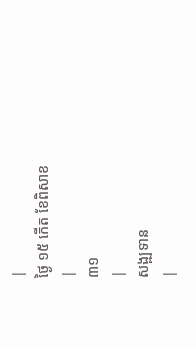|
ថ្ងៃ ១៥ កើត ខែពិសាខ
|
៣១
|
សង្ឍទាន
|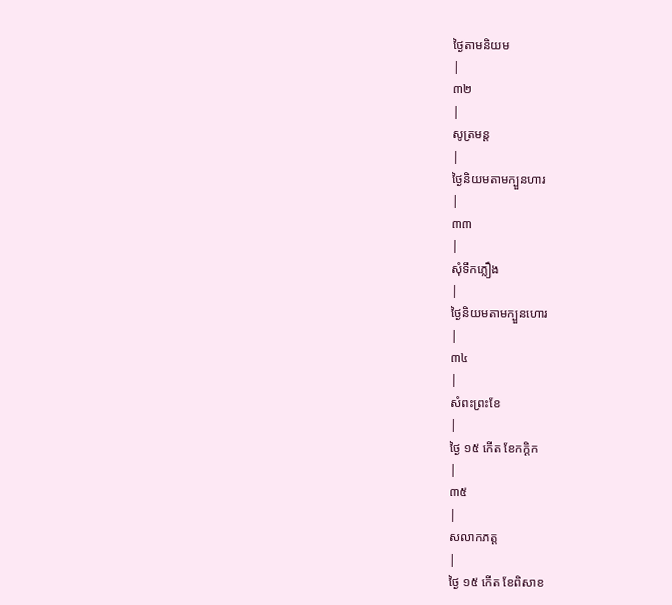ថ្ងៃតាមនិយម
|
៣២
|
សូត្រមន្ត
|
ថ្ងៃនិយមតាមក្បួនហារ
|
៣៣
|
សុំទឹកភ្លឿង
|
ថ្ងៃនិយមតាមក្បួនហោរ
|
៣៤
|
សំពះព្រះខែ
|
ថ្ងៃ ១៥ កើត ខែកក្តិក
|
៣៥
|
សលាកភត្ត
|
ថ្ងៃ ១៥ កើត ខែពិសាខ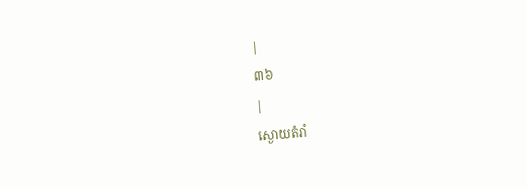|
៣៦
|
ស្ងោយតំរាំ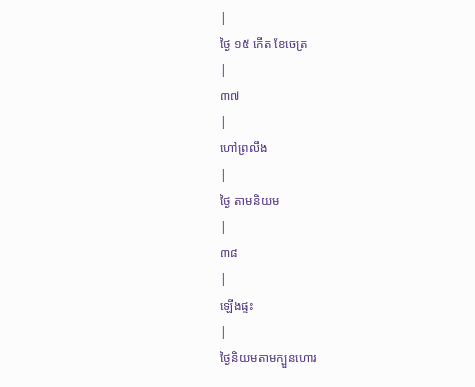|
ថ្ងៃ ១៥ កើត ខែចេត្រ
|
៣៧
|
ហៅព្រលឹង
|
ថ្ងៃ តាមនិយម
|
៣៨
|
ឡើងផ្ទះ
|
ថ្ងៃនិយមតាមក្បួនហោរ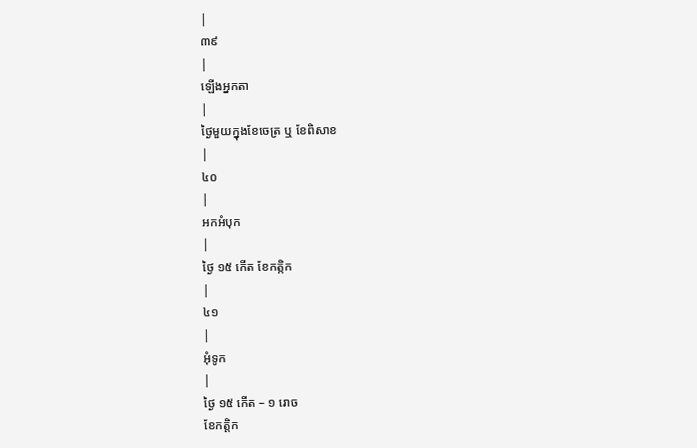|
៣៩
|
ឡើងអ្នកតា
|
ថ្ងៃមួយក្នុងខែចេត្រ ឬ ខែពិសាខ
|
៤០
|
អកអំបុក
|
ថ្ងៃ ១៥ កើត ខែកត្កិក
|
៤១
|
អុំទូក
|
ថ្ងៃ ១៥ កើត – ១ រោច
ខែកត្តិក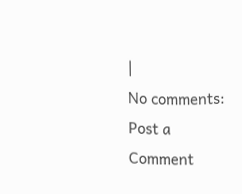|
No comments:
Post a Comment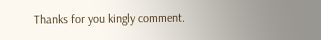Thanks for you kingly comment.